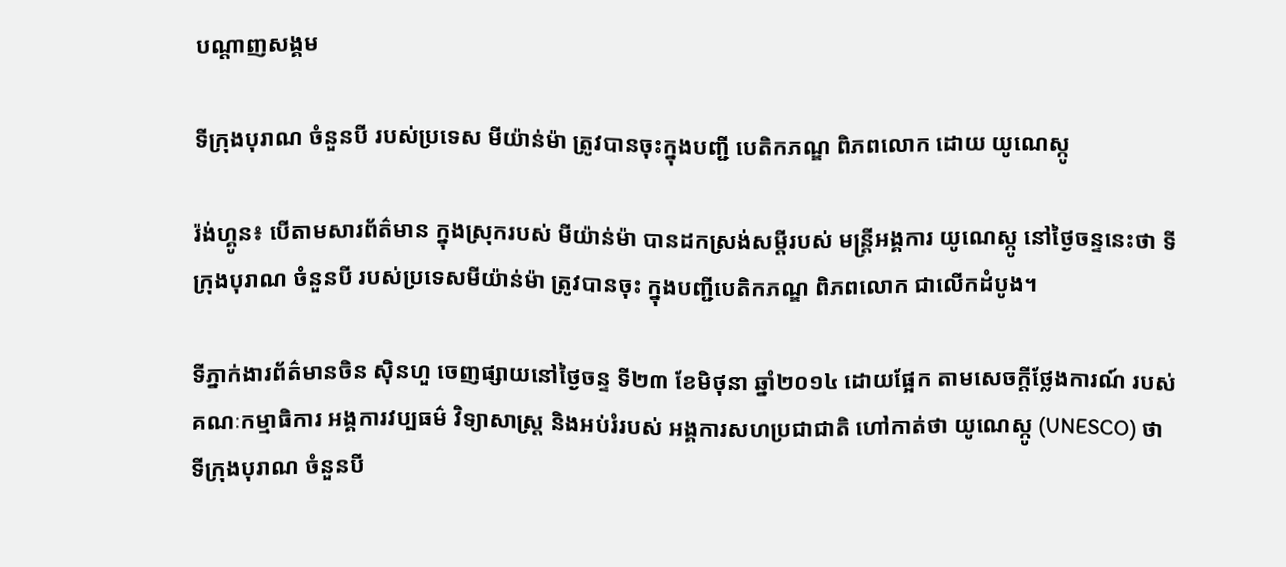បណ្តាញសង្គម

ទីក្រុងបុរាណ ចំនួនបី របស់ប្រទេស មីយ៉ាន់ម៉ា ត្រូវបានចុះក្នុងបញ្ជី បេតិកភណ្ឌ ពិភពលោក ដោយ យូណេស្កូ

រ៉ង់ហ្គូន៖ បើតាមសារព័ត៌មាន ក្នុងស្រុករបស់ មីយ៉ាន់ម៉ា បានដកស្រង់សម្តីរបស់ មន្រ្តីអង្គការ យូណេស្កូ នៅថ្ងៃចន្ទនេះថា ទីក្រុងបុរាណ ចំនួនបី របស់ប្រទេសមីយ៉ាន់ម៉ា ត្រូវបានចុះ ក្នុងបញ្ជីបេតិកភណ្ឌ ពិភពលោក ជាលើកដំបូង។

ទីភ្នាក់ងារព័ត៌មានចិន ស៊ិនហួ ចេញផ្សាយនៅថ្ងៃចន្ទ ទី២៣ ខែមិថុនា ឆ្នាំ២០១៤ ដោយផ្អែក តាមសេចក្តីថ្លែងការណ៍ របស់គណៈកម្មាធិការ អង្គការវប្បធម៌ វិទ្យាសាស្រ្ត និងអប់រំរបស់ អង្គការសហប្រជាជាតិ ហៅកាត់ថា យូណេស្កូ (UNESCO) ថា ទីក្រុងបុរាណ ចំនួនបី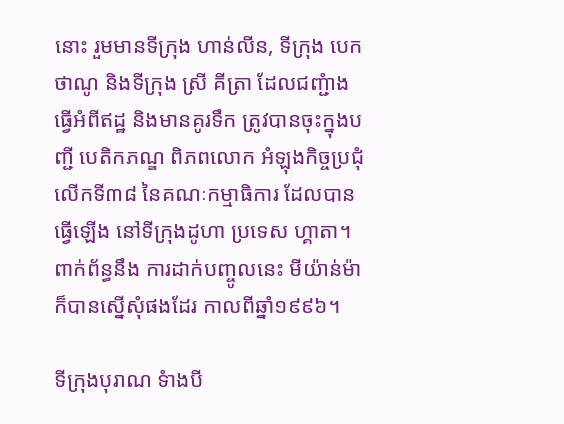នោះ រួមមានទីក្រុង ហាន់លីន, ទីក្រុង បេកថាណូ និងទីក្រុង ស្រី គីត្រា ដែលជញ្ជំាង ធ្វើអំពីឥដ្ឋ និងមានគូរទឹក ត្រូវបានចុះក្នុងបញ្ជី បេតិកភណ្ឌ ពិភពលោក អំឡុងកិច្ចប្រជុំលើកទី៣៨ នៃគណៈកម្មាធិការ ដែលបានធ្វើឡើង នៅទីក្រុងដូហា ប្រទេស ហ្គាតា។ ពាក់ព័ន្ធនឹង ការដាក់បញ្ចូលនេះ មីយ៉ាន់ម៉ា ក៏បានស្នើសុំផងដែរ កាលពីឆ្នាំ១៩៩៦។

ទីក្រុងបុរាណ ទំាងបី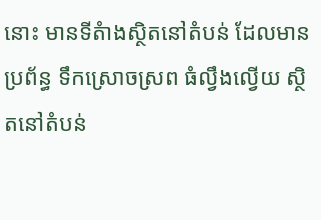នោះ មានទីតំាងស្ថិតនៅតំបន់ ដែលមានប្រព័ន្ធ ទឹកស្រោចស្រព ធំល្វឹងល្វើយ ស្ថិតនៅតំបន់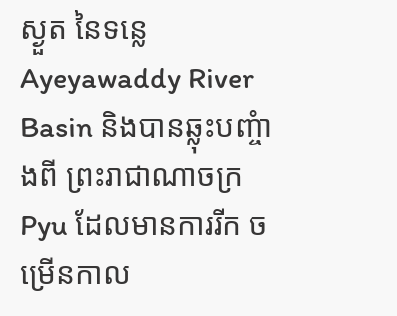ស្ងួត នៃទន្លេ Ayeyawaddy River Basin និងបានឆ្លុះបញ្ចំាងពី ព្រះរាជាណាចក្រ Pyu ដែលមានការរីក ចម្រើនកាល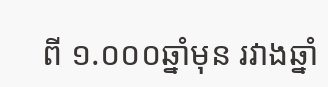ពី ១.០០០ឆ្នាំមុន រវាងឆ្នាំ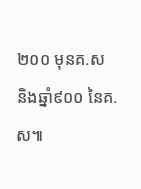២០០ មុនគ.ស និងឆ្នាំ៩០០ នៃគ.ស៕